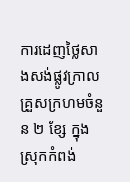ការដេញថ្លៃសាងសង់ផ្លូវក្រាលគ្រួសក្រហមចំនួន ២ ខ្សែ ក្នុងស្រុកកំពង់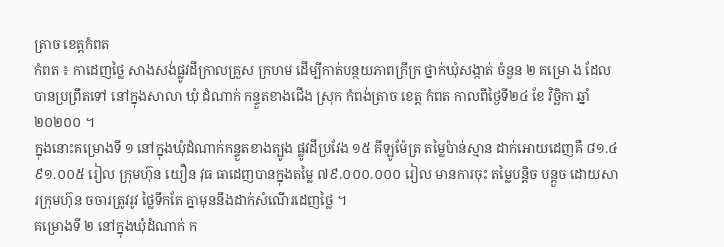ត្រាច ខេត្តកំពត
កំពត ៖ កាដេញថ្លៃ សាងសង់ផ្លូវដីក្រាលគ្រួស ក្រហម ដើម្បីកាត់បន្ថយភាពក្រីក្រ ថ្នាក់ឃុំសង្កាត់ ចំនួន ២ គម្រោ ង ដែល បានប្រព្រឹតទៅ នៅក្នុងសាលា ឃុំ ដំណាក់ កន្ទួតខាងជើង ស្រុក កំពង់ត្រាច ខេត្ត កំពត កាលពីថ្ងៃទី២៤ ខែ វិច្ឆិកា ឆ្នាំ ២០២០០ ។
ក្នុងនោះគម្រោងទី ១ នៅក្នុងឃុំដំណាក់កន្ទួតខាងត្បូង ផ្លូវដីប្រវែង ១៥ គីឡូម៉ែត្រ តម្លៃប៉ាន់ស្មាន ដាក់អោយដេញគឺ ៨១.៤ ៩១.០០៥ រៀល ក្រុមហ៊ុន យឿន វុធ ធាដេញបានក្នុងតម្លៃ ៧៩.០០០.០០០ រៀល មានការចុះ តម្លៃបន្តិច បន្តួច ដោយសារក្រុមហ៊ុន ចចារត្រូវរូវ ថ្លៃទឹកតែ គ្នាមុននឹងដាក់សំណើរដេញថ្លៃ ។
គម្រោងទី ២ នៅក្នុងឃុំដំណាក់ ក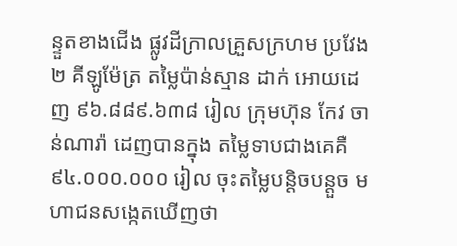ន្ទួតខាងជើង ផ្លូវដីក្រាលគ្រួសក្រហម ប្រវែង ២ គីឡូម៉ែត្រ តម្លៃប៉ាន់ស្មាន ដាក់ អោយដេញ ៩៦.៨៨៩.៦៣៨ រៀល ក្រុមហ៊ុន កែវ ចាន់ណារ៉ា ដេញបានក្នុង តម្លៃទាបជាងគេគឺ ៩៤.០០០.០០០ រៀល ចុះតម្លៃបន្តិចបន្តួច មហាជនសង្កេតឃើញថា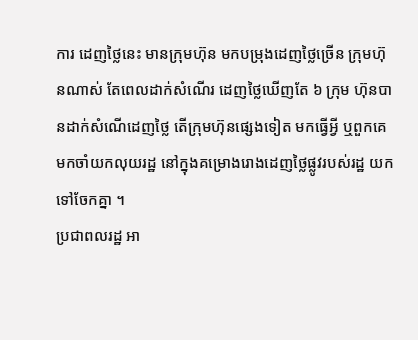ការ ដេញថ្លៃនេះ មានក្រុមហ៊ុន មកបម្រុងដេញថ្លៃច្រើន ក្រុមហ៊ុនណាស់ តែពេលដាក់សំណើរ ដេញថ្លៃឃើញតែ ៦ ក្រុម ហ៊ុនបានដាក់សំណើដេញថ្លៃ តើក្រុមហ៊ុនផ្សេងទៀត មកធ្វើអ្វី ឬពួកគេមកចាំយកលុយរដ្ឋ នៅក្នុងគម្រោងរោងដេញថ្លៃផ្លូវរបស់រដ្ឋ យកទៅចែកគ្នា ។
ប្រជាពលរដ្ឋ អា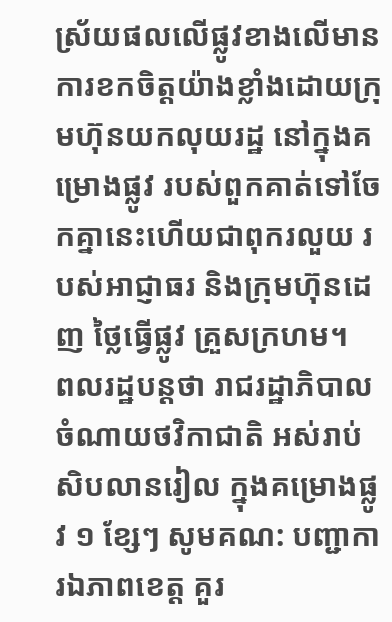ស្រ័យផលលើផ្លូវខាងលើមានការខកចិត្តយ៉ាងខ្លាំងដោយក្រុមហ៊ុនយកលុយរដ្ឋ នៅក្នុងគម្រោងផ្លូវ របស់ពួកគាត់ទៅចែកគ្នានេះហើយជាពុករលួយ របស់អាជ្ញាធរ និងក្រុមហ៊ុនដេញ ថ្លៃធ្វើផ្លូវ គ្រួសក្រហម។
ពលរដ្ឋបន្តថា រាជរដ្ឋាភិបាល ចំណាយថវិកាជាតិ អស់រាប់ សិបលានរៀល ក្នុងគម្រោងផ្លូវ ១ ខ្សែៗ សូមគណ: បញ្ជាការឯភាពខេត្ត គួរ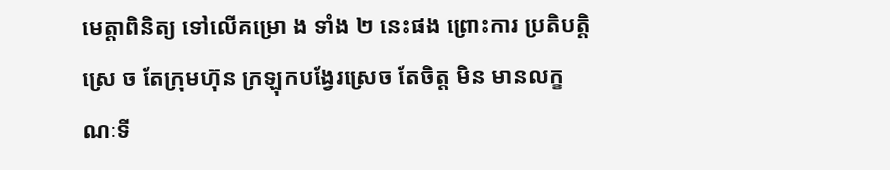មេត្តាពិនិត្យ ទៅលើគម្រោ ង ទាំង ២ នេះផង ព្រោះការ ប្រតិបត្តិស្រេ ច តែក្រុមហ៊ុន ក្រឡុកបង្វែរស្រេច តែចិត្ត មិន មានលក្ខណៈទី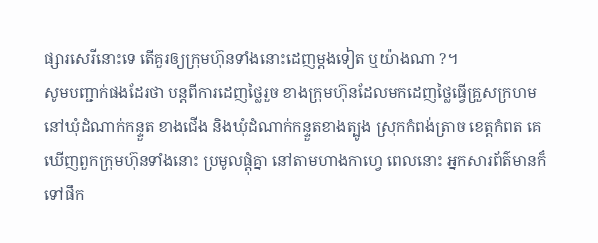ផ្សារសេរីនោះទេ តើគួរឲ្យក្រុមហ៊ុនទាំងនោះដេញម្តងទៀត ឬយ៉ាងណា ?។
សូមបញ្ជាក់ផងដែរថា បន្តពីការដេញថ្លៃរួច ខាងក្រុមហ៊ុនដែលមកដេញថ្លៃធ្វើគ្រួសក្រហមនៅឃុំដំណាក់កន្ទួត ខាងជើង និងឃុំដំណាក់កន្ទួតខាងត្បូង ស្រុកកំពង់ត្រាច ខេត្តកំពត គេឃើញពួកក្រុមហ៊ុនទាំងនោះ ប្រមូលផ្ដុំគ្នា នៅតាមហាងកាហ្វេ ពេលនោះ អ្នកសារព័ត៌មានក៏ទៅផឹក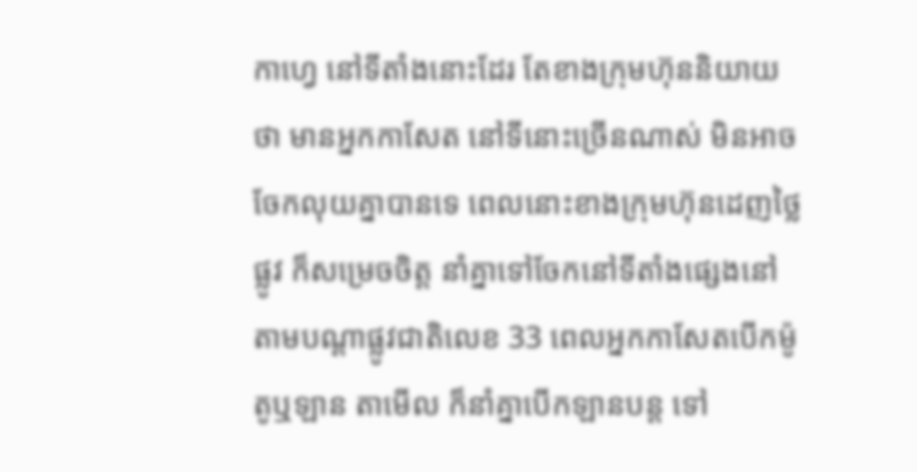កាហ្វេ នៅទីតាំងនោះដែរ តែខាងក្រុមហ៊ុននិយាយថា មានអ្នកកាសែត នៅទីនោះច្រើនណាស់ មិនអាចចែកលុយគ្នាបានទេ ពេលនោះខាងក្រុមហ៊ុនដេញថ្លៃផ្លូវ ក៏សម្រេចចិត្ត នាំគ្នាទៅចែកនៅទីតាំងផ្សេងនៅតាមបណ្ដាផ្លូវជាតិលេខ 33 ពេលអ្នកកាសែតបើកម៉ូតូឬឡាន តាមើល ក៏នាំគ្នាបើកឡានបន្ត ទៅ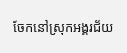ចែកនៅស្រុកអង្គរជ័យ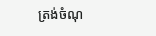ត្រង់ចំណុ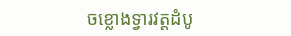ចខ្លោងទ្វារវត្តដំបូ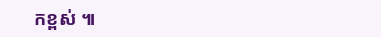កខ្ពស់ ៕